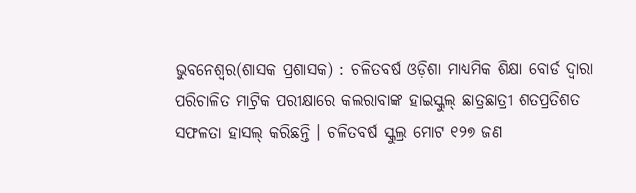ଭୁବନେଶ୍ୱର(ଶାସକ ପ୍ରଶାସକ) : ଚଳିତବର୍ଷ ଓଡ଼ିଶା ମାଧ୍ୟମିକ ଶିକ୍ଷା ବୋର୍ଡ ଦ୍ୱାରା ପରିଚାଳିତ ମାଟ୍ରିକ ପରୀକ୍ଷାରେ କଲରାବାଙ୍କ ହାଇସ୍କୁଲ୍ ଛାତ୍ରଛାତ୍ରୀ ଶତପ୍ରତିଶତ ସଫଳତା ହାସଲ୍ କରିଛନ୍ତି । ଚଳିତବର୍ଷ ସ୍କୁଲ୍ର ମୋଟ ୧୨୭ ଜଣ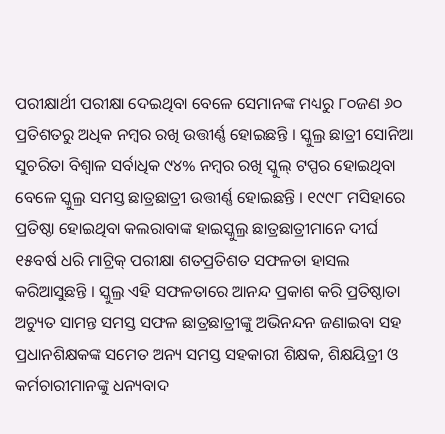ପରୀକ୍ଷାର୍ଥୀ ପରୀକ୍ଷା ଦେଇଥିବା ବେଳେ ସେମାନଙ୍କ ମଧ୍ୟରୁ ୮୦ଜଣ ୬୦ ପ୍ରତିଶତରୁ ଅଧିକ ନମ୍ବର ରଖି ଉତ୍ତୀର୍ଣ୍ଣ ହୋଇଛନ୍ତି । ସ୍କୁଲ୍ର ଛାତ୍ରୀ ସୋନିଆ ସୁଚରିତା ବିଶ୍ୱାଳ ସର୍ବାଧିକ ୯୪% ନମ୍ବର ରଖି ସ୍କୁଲ୍ ଟପ୍ପର ହୋଇଥିବା ବେଳେ ସ୍କୁଲ୍ର ସମସ୍ତ ଛାତ୍ରଛାତ୍ରୀ ଉତ୍ତୀର୍ଣ୍ଣ ହୋଇଛନ୍ତି । ୧୯୯୮ ମସିହାରେ ପ୍ରତିଷ୍ଠା ହୋଇଥିବା କଲରାବାଙ୍କ ହାଇସ୍କୁଲ୍ର ଛାତ୍ରଛାତ୍ରୀମାନେ ଦୀର୍ଘ ୧୫ବର୍ଷ ଧରି ମାଟ୍ରିକ୍ ପରୀକ୍ଷା ଶତପ୍ରତିଶତ ସଫଳତା ହାସଲ କରିଆସୁଛନ୍ତି । ସ୍କୁଲ୍ର ଏହି ସଫଳତାରେ ଆନନ୍ଦ ପ୍ରକାଶ କରି ପ୍ରତିଷ୍ଠାତା ଅଚ୍ୟୁତ ସାମନ୍ତ ସମସ୍ତ ସଫଳ ଛାତ୍ରଛାତ୍ରୀଙ୍କୁ ଅଭିନନ୍ଦନ ଜଣାଇବା ସହ ପ୍ରଧାନଶିକ୍ଷକଙ୍କ ସମେତ ଅନ୍ୟ ସମସ୍ତ ସହକାରୀ ଶିକ୍ଷକ, ଶିକ୍ଷୟିତ୍ରୀ ଓ କର୍ମଚାରୀମାନଙ୍କୁ ଧନ୍ୟବାଦ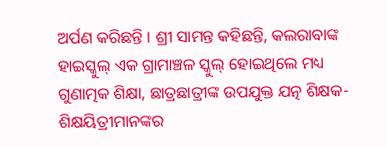ଅର୍ପଣ କରିଛନ୍ତି । ଶ୍ରୀ ସାମନ୍ତ କହିଛନ୍ତି, କଲରାବାଙ୍କ ହାଇସ୍କୁଲ୍ ଏକ ଗ୍ରାମାଞ୍ଚଳ ସ୍କୁଲ୍ ହୋଇଥିଲେ ମଧ୍ୟ ଗୁଣାତ୍ମକ ଶିକ୍ଷା, ଛାତ୍ରଛାତ୍ରୀଙ୍କ ଉପଯୁକ୍ତ ଯତ୍ନ ଶିକ୍ଷକ-ଶିକ୍ଷୟିତ୍ରୀମାନଙ୍କର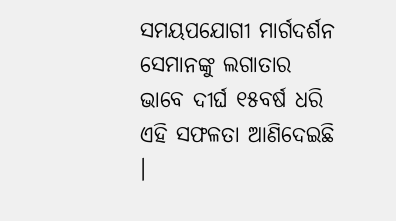ସମୟପଯୋଗୀ ମାର୍ଗଦର୍ଶନ ସେମାନଙ୍କୁ ଲଗାତାର ଭାବେ ଦୀର୍ଘ ୧୫ବର୍ଷ ଧରି ଏହି ସଫଳତା ଆଣିଦେଇଛି ।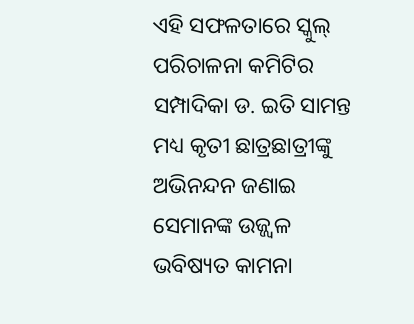ଏହି ସଫଳତାରେ ସ୍କୁଲ୍ ପରିଚାଳନା କମିଟିର ସମ୍ପାଦିକା ଡ. ଇତି ସାମନ୍ତ ମଧ୍ୟ କୃତୀ ଛାତ୍ରଛାତ୍ରୀଙ୍କୁ ଅଭିନନ୍ଦନ ଜଣାଇ ସେମାନଙ୍କ ଉଜ୍ଜ୍ୱଳ ଭବିଷ୍ୟତ କାମନା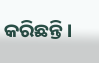କରିଛନ୍ତି ।